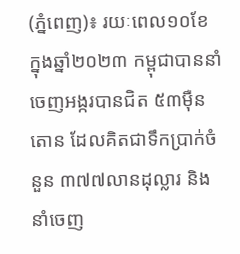(ភ្នំពេញ)៖ រយៈពេល១០ខែ ក្នុងឆ្នាំ២០២៣ កម្ពុជាបាននាំចេញអង្ករបានជិត ៥៣ម៉ឺនតោន ដែលគិតជាទឹកប្រាក់ចំនួន ៣៧៧លានដុល្លារ និងនាំចេញ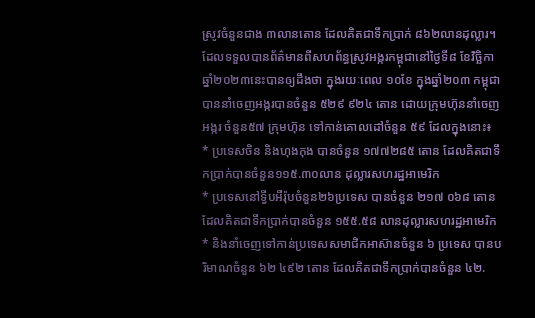ស្រូវចំនួនជាង ៣លានតោន ដែលគិតជាទឹកប្រាក់ ៨៦២លានដុល្លារ។
ដែលទទួលបានព័ត៌មានពីសហព័ន្ធស្រូវអង្ករកម្ពុជានៅថ្ងៃទី៨ ខែវិច្ឆិកា ឆ្នាំ២០២៣នេះបានឲ្យដឹងថា ក្នុងរយៈពេល ១០ខែ ក្នុងឆ្នាំ២០៣ កម្ពុជាបាននាំចេញអង្ករបានចំនួន ៥២៩ ៩២៤ តោន ដោយក្រុមហ៊ុននាំចេញអង្ករ ចំនួន៥៧ ក្រុមហ៊ុន ទៅកាន់គោលដៅចំនួន ៥៩ ដែលក្នុងនោះ៖
* ប្រទេសចិន និងហុងកុង បានចំនួន ១៧៧២៨៥ តោន ដែលគិតជាទឹកប្រាក់បានចំនួន១១៥.៣០លាន ដុល្លារសហរដ្ឋអាមេរិក
* ប្រទេសនៅទ្វីបអឺរ៉ុបចំនួន២៦ប្រទេស បានចំនួន ២១៧ ០៦៨ តោន ដែលគិតជាទឹកប្រាក់បានចំនួន ១៥៥.៥៨ លានដុល្លារសហរដ្ឋអាមេរិក
* និងនាំចេញទៅកាន់ប្រទេសសមាជិកអាស៊ានចំនួន ៦ ប្រទេស បានបរិមាណចំនួន ៦២ ៤៩២ តោន ដែលគិតជាទឹកប្រាក់បានចំនួន ៤២.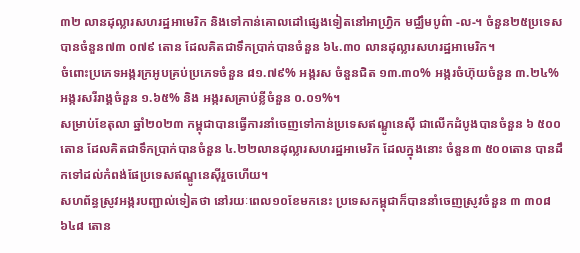៣២ លានដុល្លារសហរដ្ឋអាមេរិក និងទៅកាន់គោលដៅផ្សេងទៀតនៅអាហ្វ្រិក មជ្ឈឹមបូព៌ា -ល-។ ចំនួន២៥ប្រទេស បានចំនួន៧៣ ០៧៩ តោន ដែលគិតជាទឹកប្រាក់បានចំនួន ៦៤.៣០ លានដុល្លារសហរដ្ឋអាមេរិក។
ចំពោះប្រភេទអង្ករក្រអូបគ្រប់ប្រភេទចំនួន ៨១.៧៩% អង្ករស ចំនួនជិត ១៣.៣០% អង្ករចំហ៊ុយចំនួន ៣.២៤% អង្ករសរីរាង្គចំនួន ១.៦៥% និង អង្ករសគ្រាប់ខ្លីចំនួន ០.០១%។
សម្រាប់ខែតុលា ឆ្នាំ២០២៣ កម្ពុជាបានធ្វើការនាំចេញទៅកាន់ប្រទេសឥណ្ឌូនេស៊ី ជាលើកដំបូងបានចំនួន ៦ ៥០០តោន ដែលគិតជាទឹកប្រាក់បានចំនួន ៤.២២លានដុល្លារសហរដ្ឋអាមេរិក ដែលក្នុងនោះ ចំនួន៣ ៥០០តោន បានដឹកទៅដល់កំពង់ផែប្រទេសឥណ្ឌូនេស៊ីរួចហើយ។
សហព័ន្ធស្រូវអង្ករបញ្ជាល់ទៀតថា នៅរយៈពេល១០ខែមកនេះ ប្រទេសកម្ពុជាក៏បាននាំចេញស្រូវចំនួន ៣ ៣០៨ ៦៤៨ តោន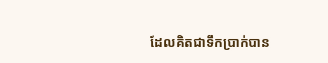ដែលគិតជាទឹកប្រាក់បាន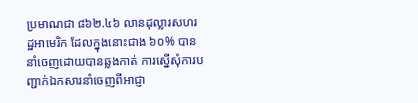ប្រមាណជា ៨៦២.៤៦ លានដុល្លារសហរដ្ឋអាមេរិក ដែលក្នុងនោះជាង ៦០% បាននាំចេញដោយបានឆ្លងកាត់ ការស្នើសុំការបញ្ជាក់ឯកសារនាំចេញពីអាជ្ញា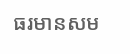ធរមានសម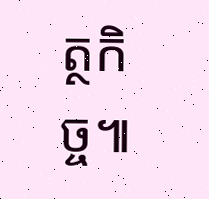ត្ថកិច្ច៕